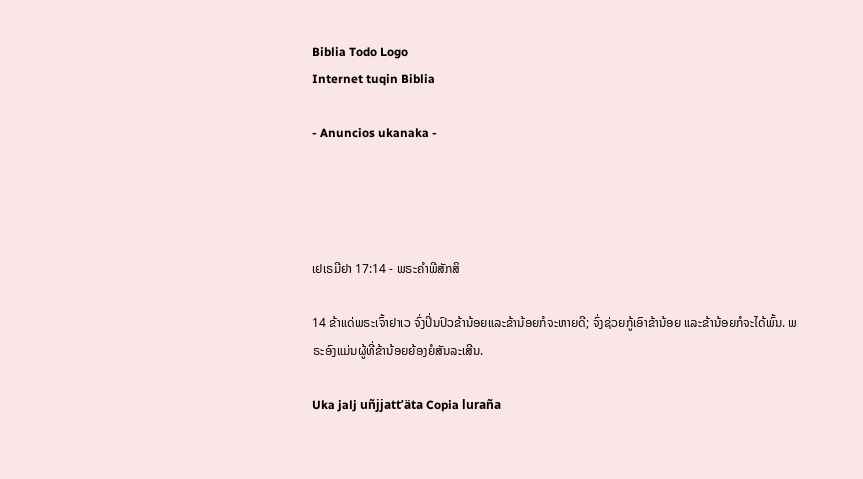Biblia Todo Logo
Internet tuqin Biblia

- Anuncios ukanaka -




ເຢເຣມີຢາ 17:14 - ພຣະຄຳພີສັກສິ

14 ຂ້າແດ່ພຣະເຈົ້າຢາເວ ຈົ່ງປິ່ນປົວຂ້ານ້ອຍແລະຂ້ານ້ອຍກໍຈະຫາຍດີ; ຈົ່ງຊ່ວຍກູ້ເອົາຂ້ານ້ອຍ ແລະຂ້ານ້ອຍກໍຈະໄດ້ພົ້ນ. ພຣະອົງແມ່ນຜູ້ທີ່ຂ້ານ້ອຍຍ້ອງຍໍສັນລະເສີນ.

Uka jalj uñjjattʼäta Copia luraña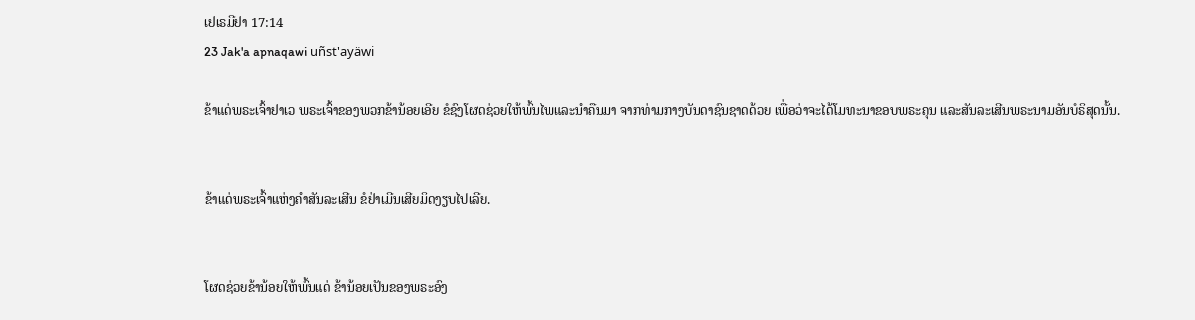ເຢເຣມີຢາ 17:14
23 Jak'a apnaqawi uñst'ayäwi

ຂ້າແດ່ພຣະເຈົ້າຢາເວ ພຣະເຈົ້າຂອງພວກຂ້ານ້ອຍເອີຍ ຂໍຊົງໂຜດຊ່ວຍໃຫ້ພົ້ນໄພແລະນຳຄືນມາ ຈາກທ່າມກາງບັນດາຊົນຊາດດ້ວຍ ເພື່ອວ່າຈະໄດ້ໂມທະນາຂອບພຣະຄຸນ ແລະສັນລະເສີນພຣະນາມອັນບໍຣິສຸດນັ້ນ.


ຂ້າແດ່ພຣະເຈົ້າແຫ່ງຄຳສັນລະເສີນ ຂໍຢ່າເມີນເສີຍມິດງຽບໄປເລີຍ.


ໂຜດຊ່ວຍຂ້ານ້ອຍໃຫ້ພົ້ນແດ່ ຂ້ານ້ອຍເປັນຂອງພຣະອົງ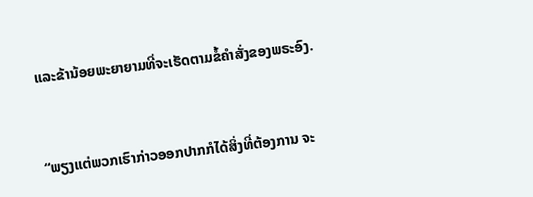ແລະຂ້ານ້ອຍພະຍາຍາມທີ່ຈະເຮັດຕາມຂໍ້ຄຳສັ່ງຂອງພຣະອົງ.


“ພຽງແຕ່ພວກເຮົາກ່າວອອກປາກກໍໄດ້ສິ່ງທີ່ຕ້ອງການ ຈະ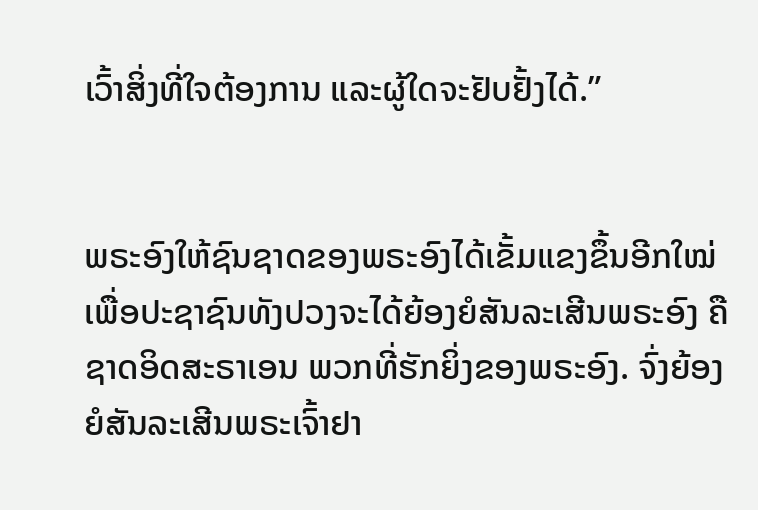ເວົ້າສິ່ງທີ່ໃຈຕ້ອງການ ແລະຜູ້ໃດຈະຢັບຢັ້ງໄດ້.”


ພຣະອົງໃຫ້ຊົນຊາດຂອງພຣະອົງໄດ້ເຂັ້ມແຂງຂຶ້ນອີກໃໝ່ ເພື່ອປະຊາຊົນທັງປວງຈະໄດ້ຍ້ອງຍໍສັນລະເສີນພຣະອົງ ຄືຊາດອິດສະຣາເອນ ພວກທີ່ຮັກຍິ່ງຂອງພຣະອົງ. ຈົ່ງຍ້ອງຍໍສັນລະເສີນພຣະເຈົ້າຢາ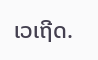ເວເຖີດ.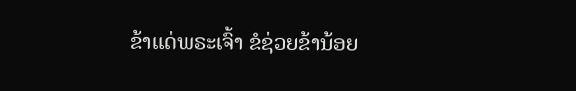ຂ້າແດ່ພຣະເຈົ້າ ຂໍຊ່ວຍຂ້ານ້ອຍ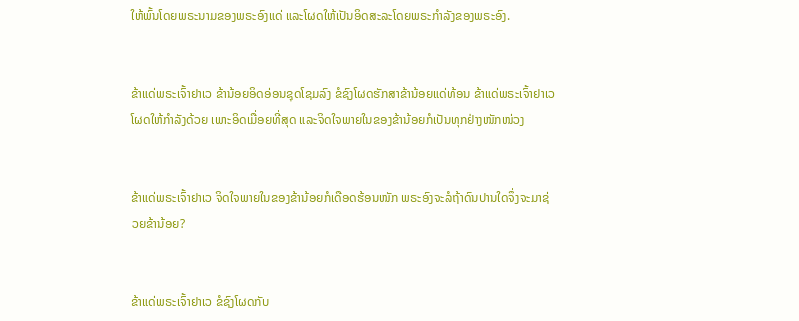ໃຫ້ພົ້ນໂດຍພຣະນາມຂອງພຣະອົງແດ່ ແລະໂຜດໃຫ້ເປັນອິດສະລະໂດຍພຣະກຳລັງຂອງພຣະອົງ.


ຂ້າແດ່ພຣະເຈົ້າຢາເວ ຂ້ານ້ອຍອິດອ່ອນຊຸດໂຊມລົງ ຂໍຊົງໂຜດຮັກສາຂ້ານ້ອຍແດ່ທ້ອນ ຂ້າແດ່ພຣະເຈົ້າຢາເວ ໂຜດໃຫ້ກຳລັງດ້ວຍ ເພາະອິດເມື່ອຍທີ່ສຸດ ແລະຈິດໃຈພາຍໃນຂອງຂ້ານ້ອຍກໍເປັນທຸກຢ່າງໜັກໜ່ວງ


ຂ້າແດ່ພຣະເຈົ້າຢາເວ ຈິດໃຈພາຍໃນຂອງຂ້ານ້ອຍກໍເດືອດຮ້ອນໜັກ ພຣະອົງຈະລໍຖ້າດົນປານໃດຈຶ່ງຈະມາຊ່ວຍຂ້ານ້ອຍ?


ຂ້າແດ່ພຣະເຈົ້າຢາເວ ຂໍຊົງໂຜດກັບ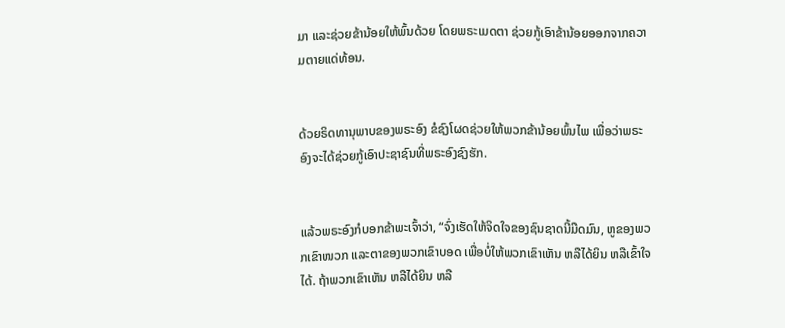ມາ ແລະຊ່ວຍຂ້ານ້ອຍໃຫ້ພົ້ນດ້ວຍ ໂດຍພຣະເມດຕາ ຊ່ວຍກູ້ເອົາຂ້ານ້ອຍອອກຈາກຄວາມຕາຍແດ່ທ້ອນ.


ດ້ວຍຣິດທານຸພາບຂອງພຣະອົງ ຂໍຊົງໂຜດຊ່ວຍໃຫ້ພວກຂ້ານ້ອຍພົ້ນໄພ ເພື່ອວ່າພຣະອົງຈະໄດ້ຊ່ວຍກູ້ເອົາປະຊາຊົນທີ່ພຣະອົງຊົງຮັກ.


ແລ້ວພຣະອົງກໍບອກຂ້າພະເຈົ້າວ່າ, “ຈົ່ງເຮັດໃຫ້ຈິດໃຈຂອງຊົນຊາດນີ້ມືດມົນ, ຫູຂອງພວກເຂົາໜວກ ແລະຕາຂອງພວກເຂົາບອດ ເພື່ອບໍ່ໃຫ້ພວກເຂົາເຫັນ ຫລືໄດ້ຍິນ ຫລືເຂົ້າໃຈໄດ້. ຖ້າພວກເຂົາເຫັນ ຫລືໄດ້ຍິນ ຫລື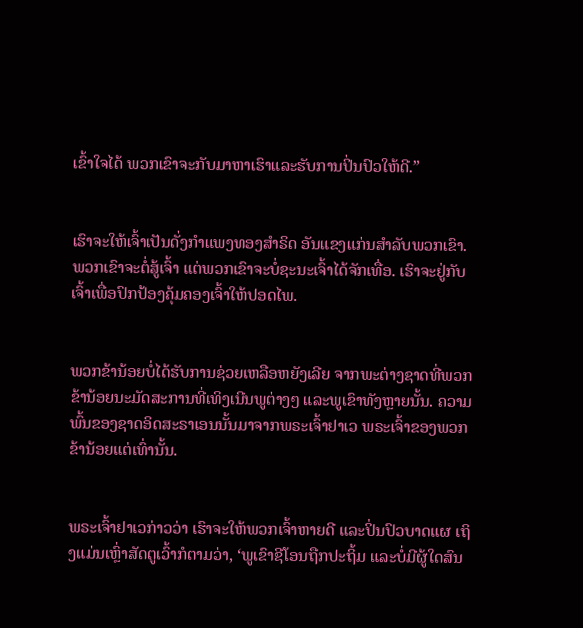ເຂົ້າໃຈໄດ້ ພວກເຂົາຈະກັບມາຫາເຮົາແລະຮັບການປິ່ນປົວໃຫ້ດີ.”


ເຮົາຈະໃຫ້ເຈົ້າເປັນດັ່ງກຳແພງທອງສຳຣິດ ອັນແຂງແກ່ນສຳລັບພວກເຂົາ. ພວກເຂົາຈະຕໍ່ສູ້ເຈົ້າ ແຕ່ພວກເຂົາຈະບໍ່ຊະນະເຈົ້າໄດ້ຈັກເທື່ອ. ເຮົາຈະຢູ່ກັບເຈົ້າເພື່ອປົກປ້ອງຄຸ້ມຄອງເຈົ້າໃຫ້ປອດໄພ.


ພວກຂ້ານ້ອຍບໍ່ໄດ້ຮັບການຊ່ວຍເຫລືອຫຍັງເລີຍ ຈາກພະຕ່າງຊາດທີ່ພວກຂ້ານ້ອຍນະມັດສະການທີ່ເທິງເນີນພູຕ່າງໆ ແລະພູເຂົາທັງຫຼາຍນັ້ນ. ຄວາມພົ້ນຂອງຊາດອິດສະຣາເອນນັ້ນມາຈາກພຣະເຈົ້າຢາເວ ພຣະເຈົ້າຂອງພວກຂ້ານ້ອຍແຕ່ເທົ່ານັ້ນ.


ພຣະເຈົ້າຢາເວກ່າວວ່າ ເຮົາຈະໃຫ້ພວກເຈົ້າຫາຍດີ ແລະປິ່ນປົວບາດແຜ ເຖິງແມ່ນເຫຼົ່າສັດຕູເວົ້າກໍຕາມວ່າ, ‘ພູເຂົາຊີໂອນຖືກປະຖິ້ມ ແລະບໍ່ມີຜູ້ໃດສົນ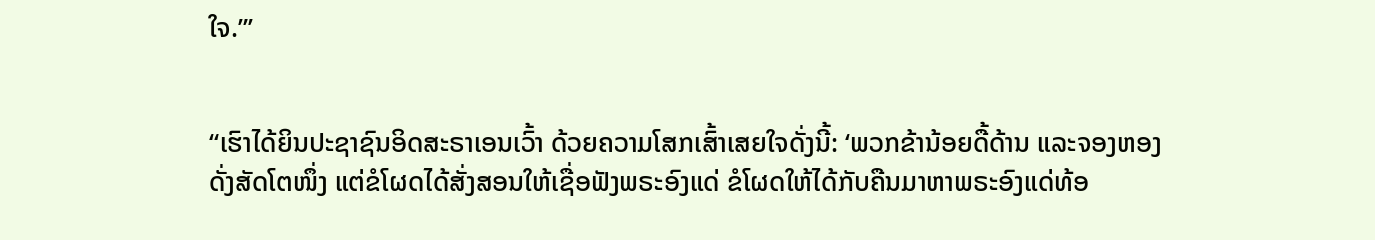ໃຈ.”’


“ເຮົາໄດ້ຍິນປະຊາຊົນອິດສະຣາເອນເວົ້າ ດ້ວຍຄວາມໂສກເສົ້າເສຍໃຈດັ່ງນີ້: ‘ພວກຂ້ານ້ອຍດື້ດ້ານ ແລະຈອງຫອງ ດັ່ງສັດໂຕໜຶ່ງ ແຕ່ຂໍໂຜດໄດ້ສັ່ງສອນໃຫ້ເຊື່ອຟັງພຣະອົງແດ່ ຂໍໂຜດໃຫ້ໄດ້ກັບຄືນມາຫາພຣະອົງແດ່ທ້ອ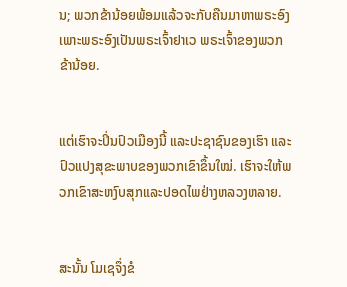ນ; ພວກຂ້ານ້ອຍພ້ອມແລ້ວຈະກັບຄືນມາຫາພຣະອົງ ເພາະພຣະອົງເປັນພຣະເຈົ້າຢາເວ ພຣະເຈົ້າຂອງພວກຂ້ານ້ອຍ.


ແຕ່ເຮົາຈະປິ່ນປົວເມືອງນີ້ ແລະປະຊາຊົນຂອງເຮົາ ແລະປົວແປງສຸຂະພາບຂອງພວກເຂົາຂຶ້ນໃໝ່. ເຮົາຈະໃຫ້ພວກເຂົາສະຫງົບສຸກແລະປອດໄພຢ່າງຫລວງຫລາຍ.


ສະນັ້ນ ໂມເຊຈຶ່ງຂໍ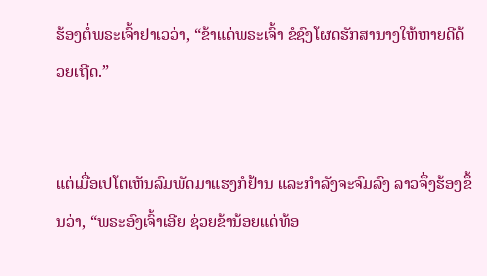ຮ້ອງຕໍ່ພຣະເຈົ້າຢາເວວ່າ, “ຂ້າແດ່ພຣະເຈົ້າ ຂໍຊົງໂຜດຮັກສານາງໃຫ້ຫາຍດີດ້ວຍເຖີດ.”


ແຕ່ເມື່ອເປໂຕເຫັນລົມພັດມາແຮງກໍຢ້ານ ແລະກຳລັງຈະຈົມລົງ ລາວຈຶ່ງຮ້ອງຂຶ້ນວ່າ, “ພຣະອົງເຈົ້າເອີຍ ຊ່ວຍຂ້ານ້ອຍແດ່ທ້ອ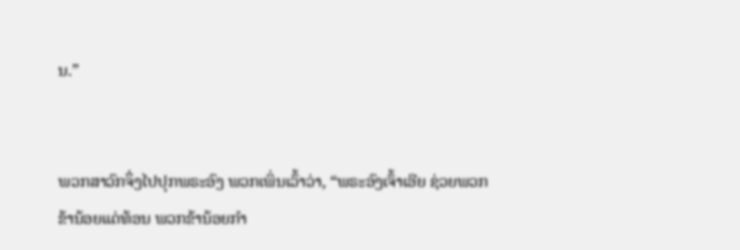ນ.”


ພວກສາວົກຈຶ່ງໄປປຸກພຣະອົງ ພວກເພິ່ນເວົ້າວ່າ, “ພຣະອົງເຈົ້າເອີຍ ຊ່ວຍພວກຂ້ານ້ອຍແດ່ທ້ອນ ພວກຂ້ານ້ອຍກຳ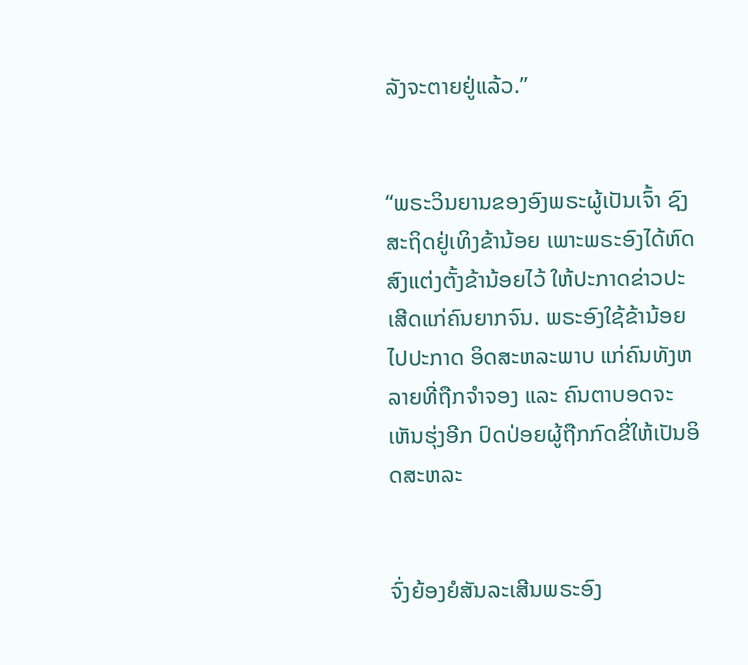ລັງຈະຕາຍຢູ່ແລ້ວ.”


“ພຣະວິນຍານຂອງອົງພຣະຜູ້ເປັນເຈົ້າ ຊົງສະຖິດຢູ່ເທິງຂ້ານ້ອຍ ເພາະພຣະອົງໄດ້ຫົດສົງແຕ່ງຕັ້ງຂ້ານ້ອຍໄວ້ ໃຫ້ປະກາດຂ່າວປະເສີດແກ່ຄົນຍາກຈົນ. ພຣະອົງໃຊ້ຂ້ານ້ອຍໄປປະກາດ ອິດສະຫລະພາບ ແກ່ຄົນທັງຫລາຍທີ່ຖືກຈຳຈອງ ແລະ ຄົນຕາບອດຈະເຫັນຮຸ່ງອີກ ປົດປ່ອຍຜູ້ຖືກກົດຂີ່ໃຫ້ເປັນອິດສະຫລະ


ຈົ່ງຍ້ອງຍໍສັນລະເສີນພຣະອົງ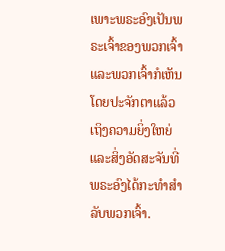ເພາະພຣະອົງເປັນພຣະເຈົ້າຂອງພວກເຈົ້າ ແລະພວກເຈົ້າກໍເຫັນໂດຍປະຈັກຕາແລ້ວເຖິງຄວາມຍິ່ງໃຫຍ່ ແລະສິ່ງອັດສະຈັນທີ່ພຣະອົງໄດ້ກະທຳສຳລັບພວກເຈົ້າ.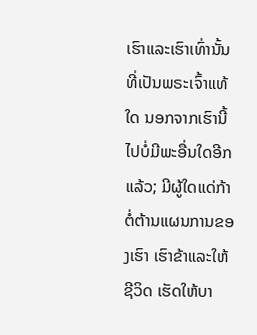ເຮົາແລະເຮົາເທົ່ານັ້ນ ທີ່ເປັນພຣະເຈົ້າແທ້ໃດ ນອກຈາກເຮົານີ້ໄປບໍ່ມີພະອື່ນໃດອີກແລ້ວ; ມີຜູ້ໃດແດ່ກ້າຕໍ່ຕ້ານແຜນການຂອງເຮົາ ເຮົາຂ້າແລະໃຫ້ຊີວິດ ເຮັດໃຫ້ບາ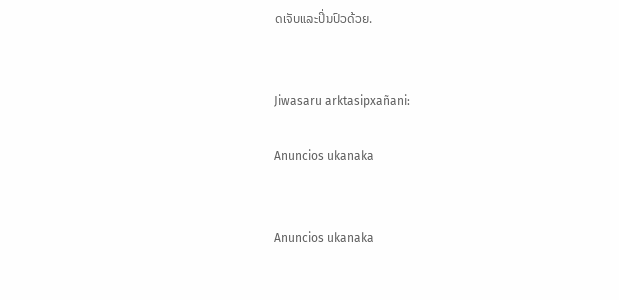ດເຈັບແລະປິ່ນປົວດ້ວຍ.


Jiwasaru arktasipxañani:

Anuncios ukanaka


Anuncios ukanaka